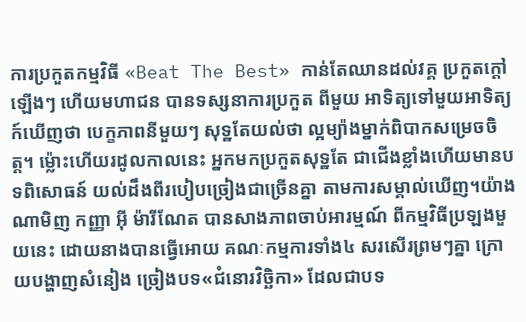ការប្រកួតកម្មវិធី «Beat The Best» កាន់តែឈានដល់វគ្គ ប្រកួតក្តៅឡើងៗ ហើយមហាជន បានទស្សនាការប្រកួត ពីមួយ អាទិត្យទៅមួយអាទិត្យ ក៍ឃើញថា បេក្ខភាពនីមួយៗ សុទ្ឋតែយល់ថា ល្អម្យ៉ាងម្នាក់ពិបាកសម្រេចចិត្ត។ ម្ល៉ោះហើយរដូលកាលនេះ អ្នកមកប្រកួតសុទ្ឋតែ ជាជើងខ្លាំងហើយមានបទពិសោធន៍ យល់ដឹងពីរបៀបច្រៀងជាច្រើនគ្នា តាមការសម្គាល់ឃើញ។យ៉ាងណាមិញ កញ្ញា អ៊ី ម៉ារីណែត បានសាងភាពចាប់អារម្មណ៍ ពីកម្មវិធីប្រឡងមួយនេះ ដោយនាងបានធ្វើអោយ គណៈកម្មការទាំង៤ សរសើរព្រមៗគ្នា ក្រោយបង្ហាញសំនៀង ច្រៀងបទ«ជំនោរវិច្ឆិកា» ដែលជាបទ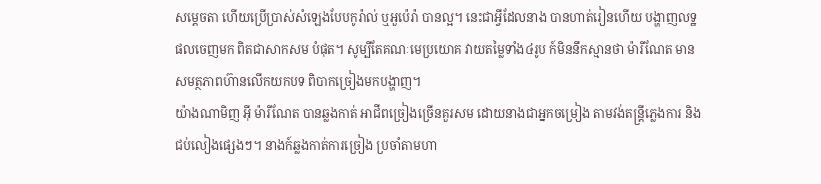សម្តេចតា ហើយប្រើប្រាស់សំឡេងបែបកូរ៉ាល់ ឬអួប៉េរ៉ា បានល្អ។ នេះជាអ្វីដែលនាង បានហាត់រៀនហើយ បង្ហាញលទ្ឋផលចេញមក ពិតជាសាកសម បំផុត។ សូម្បីតែគណៈមេប្រយោគ វាយតម្លៃទាំង៤រូប ក៍មិននឹកស្មានថា ម៉ារីណែត មានសមត្ថភាពហ៊ានលើកយកបទ ពិបាកច្រៀងមកបង្ហាញ។
យ៉ាងណាមិញ អ៊ី ម៉ារីណែត បានឆ្លងកាត់ អាជីពច្រៀងច្រើនគួរសម ដោយនាងជាអ្នកចម្រៀង តាមវង់តន្ត្រីភ្លេងការ និងជប់លៀងផ្សេងៗ។ នាងក៍ឆ្លងកាត់ការច្រៀង ប្រចាំតាមហា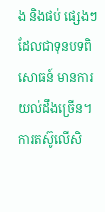ង និងផប់ ផ្សេងៗ ដែលជាទុនបទពិសោធន៍ មានការយល់ដឹងច្រើន។ ការតស៊ូលើសិ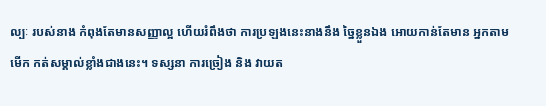ល្បៈ របស់នាង កំពុងតែមានសញ្ញាល្អ ហើយរំពឹងថា ការប្រឡងនេះនាងនឹង ច្នៃខ្លួនឯង អោយកាន់តែមាន អ្នកតាមមើក កត់សម្គាល់ខ្លាំងជាងនេះ។ ទស្សនា ការច្រៀង និង វាយត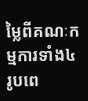ម្លៃពីគណៈកម្មការទាំង៤ រូបពេ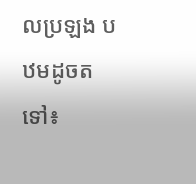លប្រឡង បឋមដូចតទៅ៖